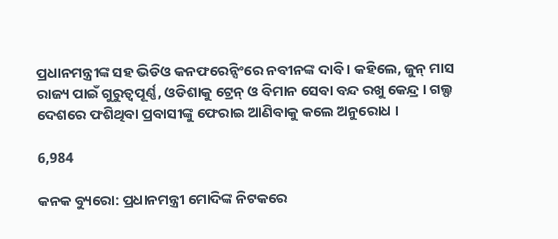ପ୍ରଧାନମନ୍ତ୍ରୀଙ୍କ ସହ ଭିଡିଓ କନଫରେନ୍ସିଂରେ ନବୀନଙ୍କ ଦାବି । କହିଲେ, ଜୁନ୍ ମାସ ରାଜ୍ୟ ପାଇଁ ଗୁରୁତ୍ୱପୂର୍ଣ୍ଣ, ଓଡିଶାକୁ ଟ୍ରେନ୍ ଓ ବିମାନ ସେବା ବନ୍ଦ ରଖୁ କେନ୍ଦ୍ର । ଗଲ୍ଫ ଦେଶରେ ଫଶିଥିବା ପ୍ରବାସୀଙ୍କୁ ଫେରାଇ ଆଣିବାକୁ କଲେ ଅନୁରୋଧ ।

6,984

କନକ ବ୍ୟୁରୋ: ପ୍ରଧାନମନ୍ତ୍ରୀ ମୋଦିଙ୍କ ନିଟକରେ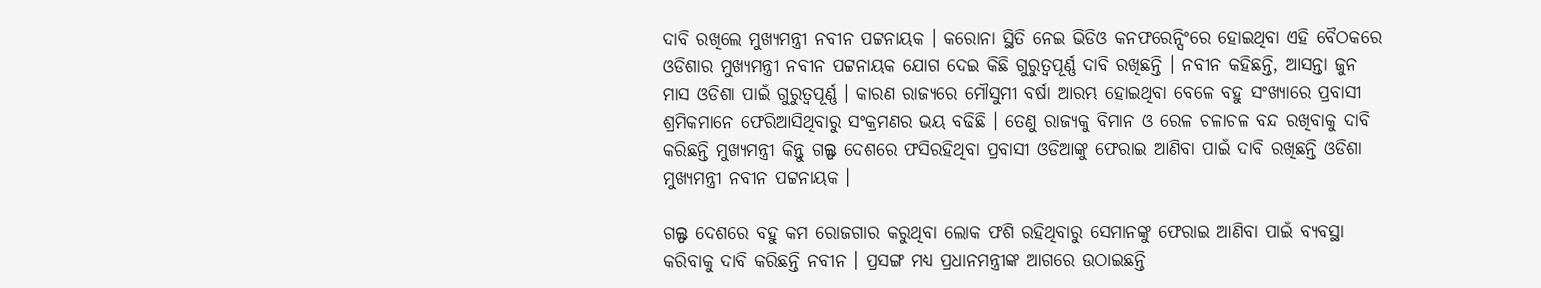ଦାବି ରଖିଲେ ମୁଖ୍ୟମନ୍ତ୍ରୀ ନବୀନ ପଟ୍ଟନାୟକ । କରୋନା ସ୍ଥିତି ନେଇ ଭିଡିଓ କନଫରେନ୍ସିଂରେ ହୋଇଥିବା ଏହି ବୈଠକରେ ଓଡିଶାର ମୁଖ୍ୟମନ୍ତ୍ରୀ ନବୀନ ପଟ୍ଟନାୟକ ଯୋଗ ଦେଇ କିଛି ଗୁରୁତ୍ୱପୂର୍ଣ୍ଣ ଦାବି ରଖିଛନ୍ତି । ନବୀନ କହିଛନ୍ତି, ଆସନ୍ତା ଜୁନ ମାସ ଓଡିଶା ପାଇଁ ଗୁରୁତ୍ୱପୂର୍ଣ୍ଣ । କାରଣ ରାଜ୍ୟରେ ମୌସୁମୀ ବର୍ଷା ଆରମ୍ଭ ହୋଇଥିବା ବେଳେ ବହୁ ସଂଖ୍ୟାରେ ପ୍ରବାସୀ ଶ୍ରମିକମାନେ ଫେରିଆସିଥିବାରୁ ସଂକ୍ରମଣର ଭୟ ବଢିଛି । ତେଣୁ ରାଜ୍ୟକୁ ବିମାନ ଓ ରେଳ ଚଳାଚଳ ବନ୍ଦ ରଖିବାକୁ ଦାବି କରିଛନ୍ତି ମୁଖ୍ୟମନ୍ତ୍ରୀ କିନ୍ତୁ ଗଲ୍ଫ ଦେଶରେ ଫସିରହିଥିବା ପ୍ରବାସୀ ଓଡିଆଙ୍କୁ ଫେରାଇ ଆଣିବା ପାଇଁ ଦାବି ରଖିଛନ୍ତି ଓଡିଶା ମୁଖ୍ୟମନ୍ତ୍ରୀ ନବୀନ ପଟ୍ଟନାୟକ ।

ଗଲ୍ଫ ଦେଶରେ ବହୁ କମ ରୋଜଗାର କରୁଥିବା ଲୋକ ଫଶି ରହିଥିବାରୁ ସେମାନଙ୍କୁ ଫେରାଇ ଆଣିବା ପାଇଁ ବ୍ୟବସ୍ଥା କରିବାକୁ ଦାବି କରିଛନ୍ତି ନବୀନ । ପ୍ରସଙ୍ଗ ମଧ୍ୟ ପ୍ରଧାନମନ୍ତ୍ରୀଙ୍କ ଆଗରେ ଉଠାଇଛନ୍ତି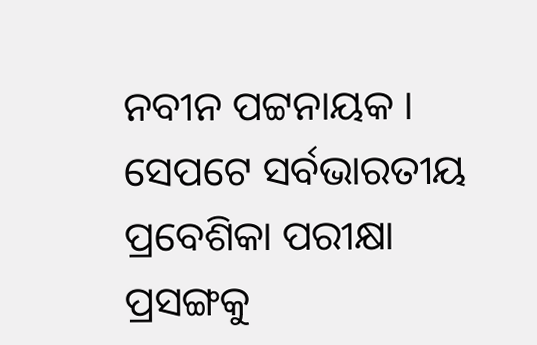ନବୀନ ପଟ୍ଟନାୟକ । ସେପଟେ ସର୍ବଭାରତୀୟ ପ୍ରବେଶିକା ପରୀକ୍ଷା ପ୍ରସଙ୍ଗକୁ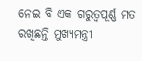ନେଇ ବି ଏକ ଗରୁତ୍ୱପୂର୍ଣ୍ଣ ମତ ରଖିଛନ୍ତି ମୁଖ୍ୟମନ୍ତ୍ରୀ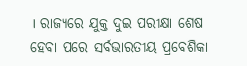। ରାଜ୍ୟରେ ଯୁକ୍ତ ଦୁଇ ପରୀକ୍ଷା ଶେଷ ହେବା ପରେ ସର୍ବଭାରତୀୟ ପ୍ରବେଶିକା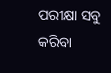ପରୀକ୍ଷା ସବୁ କରିବା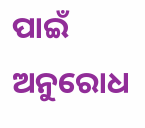ପାଇଁ ଅନୁରୋଧ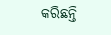କରିଛନ୍ତି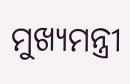ମୁଖ୍ୟମନ୍ତ୍ରୀ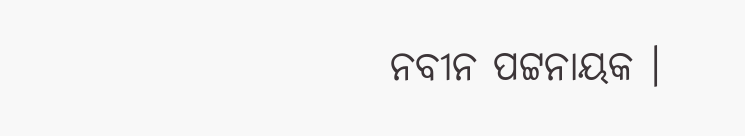ନବୀନ ପଟ୍ଟନାୟକ ।